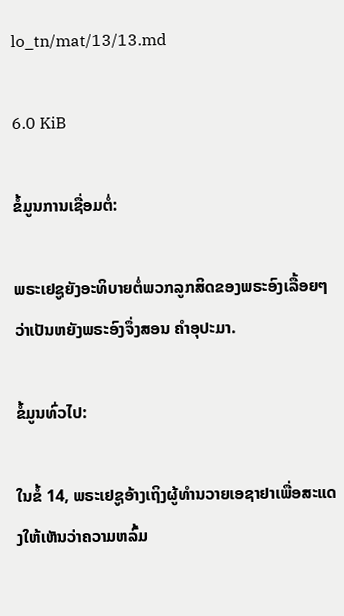lo_tn/mat/13/13.md

6.0 KiB

ຂໍ້ມູນການເຊື່ອມຕໍ່:

ພຣະເຢຊູຍັງອະທິບາຍຕໍ່ພວກລູກສິດຂອງພຣະອົງເລື້ອຍໆວ່າເປັນຫຍັງພຣະອົງຈຶ່ງສອນ ຄຳອຸປະມາ.

ຂໍ້ມູນທົ່ວໄປ:

ໃນຂໍ້ 14, ພຣະເຢຊູອ້າງເຖິງຜູ້ທໍານວາຍເອຊາຢາເພື່ອສະແດງໃຫ້ເຫັນວ່າຄວາມຫລົ້ມ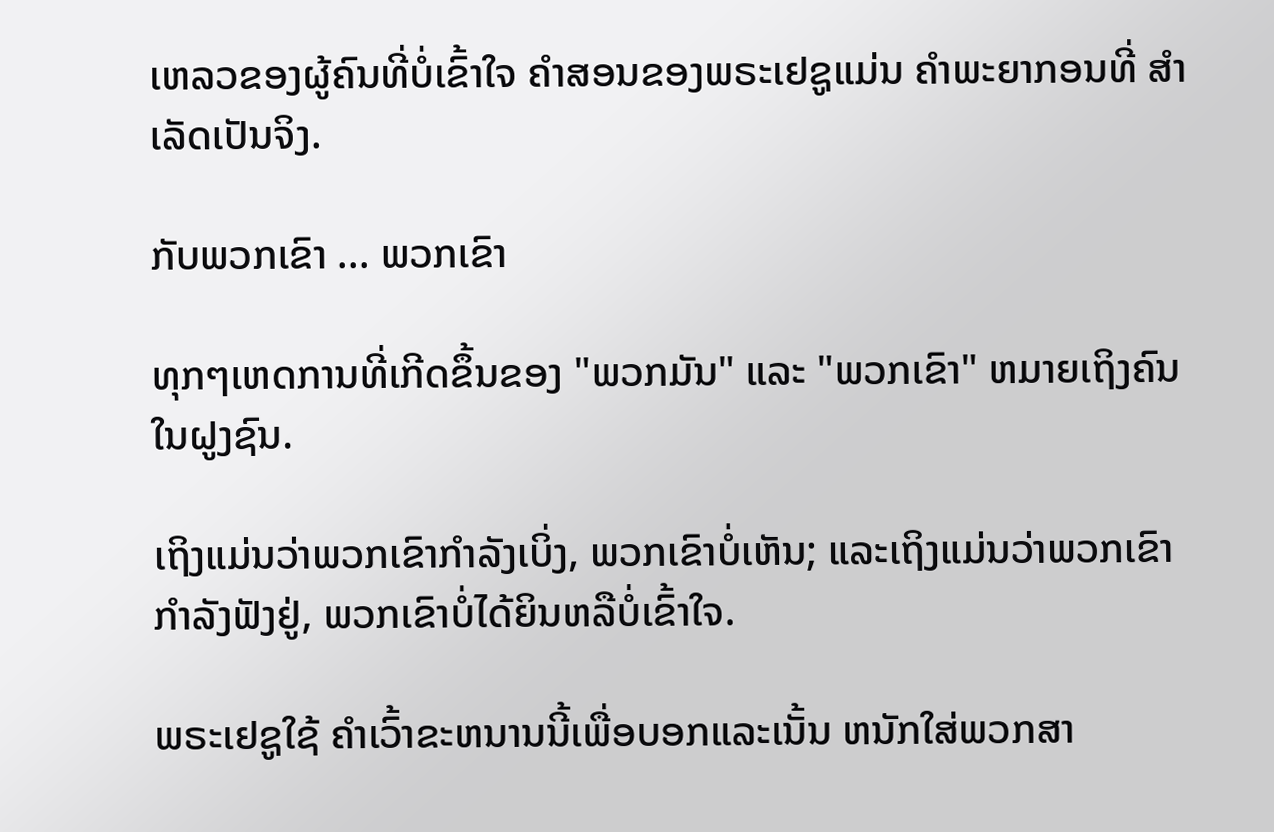ເຫລວຂອງຜູ້ຄົນທີ່ບໍ່ເຂົ້າໃຈ ຄຳສອນຂອງພຣະເຢຊູແມ່ນ ຄຳພະຍາກອນທີ່ ສຳເລັດເປັນຈິງ.

ກັບພວກເຂົາ ... ພວກເຂົາ

ທຸກໆເຫດການທີ່ເກີດຂຶ້ນຂອງ "ພວກມັນ" ແລະ "ພວກເຂົາ" ຫມາຍເຖິງຄົນໃນຝູງຊົນ.

ເຖິງແມ່ນວ່າພວກເຂົາກໍາລັງເບິ່ງ, ພວກເຂົາບໍ່ເຫັນ; ແລະເຖິງແມ່ນວ່າພວກເຂົາກຳລັງຟັງຢູ່, ພວກເຂົາບໍ່ໄດ້ຍິນຫລືບໍ່ເຂົ້າໃຈ.

ພຣະເຢຊູໃຊ້ ຄຳເວົ້າຂະຫນານນີ້ເພື່ອບອກແລະເນັ້ນ ຫນັກໃສ່ພວກສາ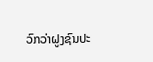ວົກວ່າຝູງຊົນປະ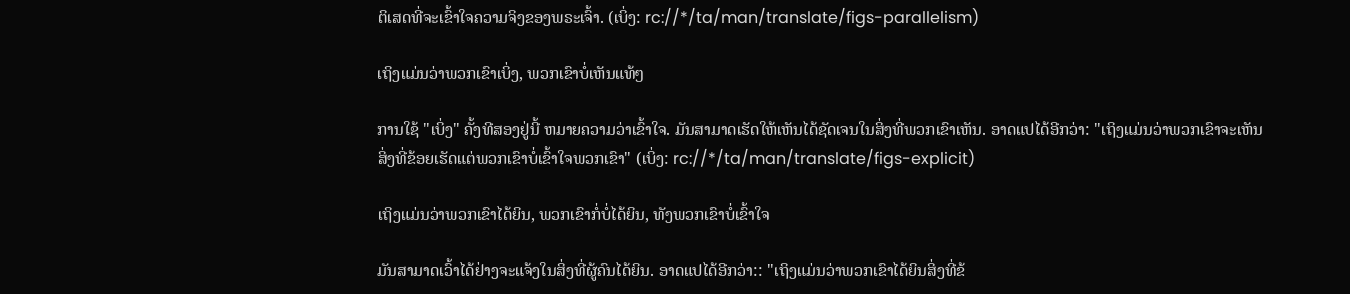ຕິເສດທີ່ຈະເຂົ້າໃຈຄວາມຈິງຂອງພຣະເຈົ້າ. (ເບິ່ງ: rc://*/ta/man/translate/figs-parallelism)

ເຖິງແມ່ນວ່າພວກເຂົາເບິ່ງ, ພວກເຂົາບໍ່ເຫັນແທ້ໆ

ການໃຊ້ "ເບິ່ງ" ຄັ້ງທີສອງຢູ່ນີ້ ຫມາຍຄວາມວ່າເຂົ້າໃຈ. ມັນສາມາດເຮັດໃຫ້ເຫັນໄດ້ຊັດເຈນໃນສິ່ງທີ່ພວກເຂົາເຫັນ. ອາດແປໄດ້ອີກວ່າ: "ເຖິງແມ່ນວ່າພວກເຂົາຈະເຫັນສິ່ງທີ່ຂ້ອຍເຮັດແຕ່ພວກເຂົາບໍ່ເຂົ້າໃຈພວກເຂົາ" (ເບິ່ງ: rc://*/ta/man/translate/figs-explicit)

ເຖິງແມ່ນວ່າພວກເຂົາໄດ້ຍິນ, ພວກເຂົາກໍ່ບໍ່ໄດ້ຍິນ, ທັງພວກເຂົາບໍ່ເຂົ້າໃຈ

ມັນສາມາດເວົ້າໄດ້ຢ່າງຈະແຈ້ງໃນສິ່ງທີ່ຜູ້ຄົນໄດ້ຍິນ. ອາດແປໄດ້ອີກວ່າ:: "ເຖິງແມ່ນວ່າພວກເຂົາໄດ້ຍິນສິ່ງທີ່ຂ້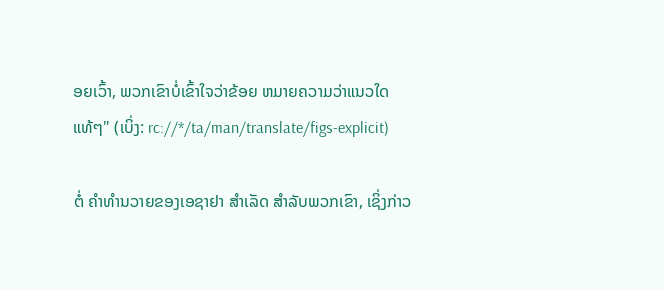ອຍເວົ້າ, ພວກເຂົາບໍ່ເຂົ້າໃຈວ່າຂ້ອຍ ຫມາຍຄວາມວ່າແນວໃດແທ້ໆ" (ເບິ່ງ: rc://*/ta/man/translate/figs-explicit)

ຕໍ່ ຄຳທຳນວາຍຂອງເອຊາຢາ ສຳເລັດ ສຳລັບພວກເຂົາ, ເຊິ່ງກ່າວ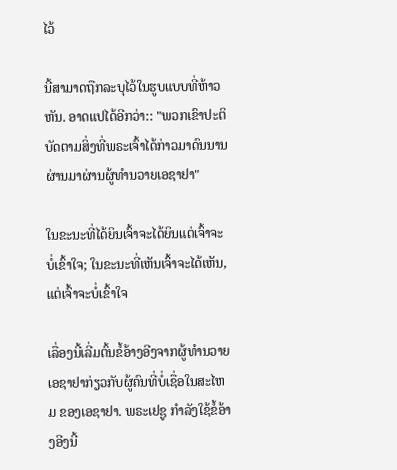ໄວ້

ນີ້ສາມາດຖືກລະບຸໄວ້ໃນຮູບແບບທີ່ຫ້າວຫັນ. ອາດແປໄດ້ອີກວ່າ:: "ພວກເຂົາປະຕິບັດຕາມສິ່ງທີ່ພຣະເຈົ້າໄດ້ກ່າວມາດົນນານຜ່ານມາຜ່ານຜູ້ທໍານວາຍເອຊາຢາ"

ໃນຂະນະທີ່ໄດ້ຍິນເຈົ້າຈະໄດ້ຍິນແຕ່ເຈົ້າຈະບໍ່ເຂົ້າໃຈ; ໃນຂະນະທີ່ເຫັນເຈົ້າຈະໄດ້ເຫັນ, ແຕ່ເຈົ້າຈະບໍ່ເຂົ້າໃຈ

ເລື່ອງນີ້ເລີ່ມຕົ້ນຂໍ້ອ້າງອີງຈາກຜູ້ທໍານວາຍເອຊາຢາກ່ຽວກັບຜູ້ຄົນທີ່ບໍ່ເຊື່ອໃນສະໄຫມ ຂອງເອຊາຢາ. ພຣະເຢຊູ ກຳລັງໃຊ້ຂໍ້ອ້າງອີງນີ້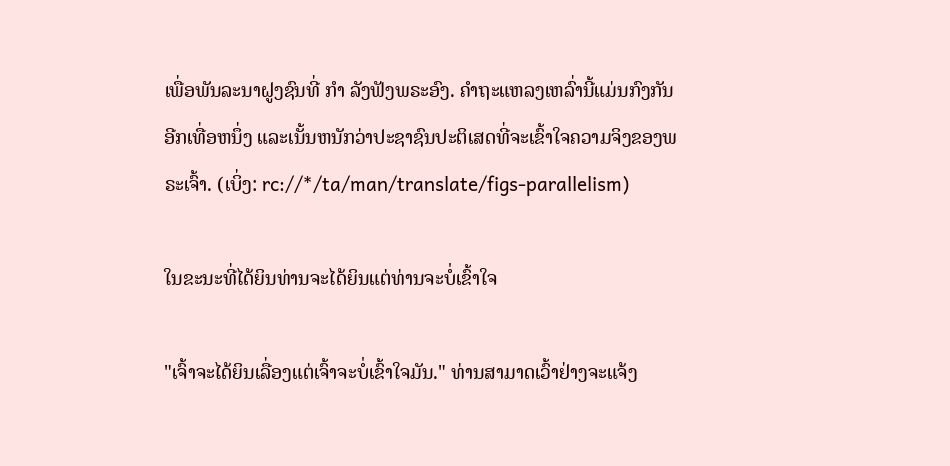ເພື່ອພັນລະນາຝູງຊົນທີ່ ກຳ ລັງຟັງພຣະອົງ. ຄຳຖະແຫລງເຫລົ່ານີ້ແມ່ນກົງກັນອີກເທື່ອຫນຶ່ງ ແລະເນັ້ນຫນັກວ່າປະຊາຊົນປະຕິເສດທີ່ຈະເຂົ້າໃຈຄວາມຈິງຂອງພຣະເຈົ້າ. (ເບິ່ງ: rc://*/ta/man/translate/figs-parallelism)

ໃນຂະນະທີ່ໄດ້ຍິນທ່ານຈະໄດ້ຍິນແຕ່ທ່ານຈະບໍ່ເຂົ້າໃຈ

"ເຈົ້າຈະໄດ້ຍິນເລື່ອງແຕ່ເຈົ້າຈະບໍ່ເຂົ້າໃຈມັນ." ທ່ານສາມາດເວົ້າຢ່າງຈະແຈ້ງ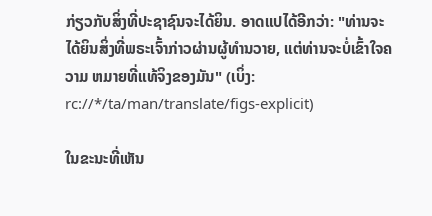ກ່ຽວກັບສິ່ງທີ່ປະຊາຊົນຈະໄດ້ຍິນ. ອາດແປໄດ້ອີກວ່າ: "ທ່ານຈະໄດ້ຍິນສິ່ງທີ່ພຣະເຈົ້າກ່າວຜ່ານຜູ້ທໍານວາຍ, ແຕ່ທ່ານຈະບໍ່ເຂົ້າໃຈຄວາມ ຫມາຍທີ່ແທ້ຈິງຂອງມັນ" (ເບິ່ງ: rc://*/ta/man/translate/figs-explicit)

ໃນຂະນະທີ່ເຫັນ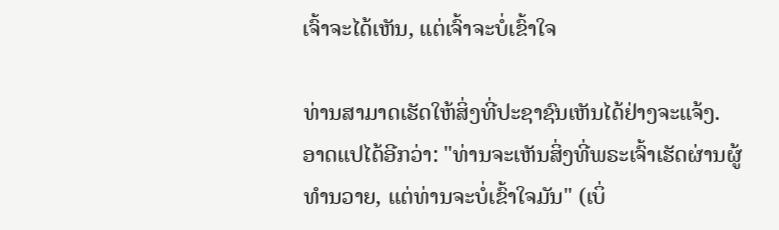ເຈົ້າຈະໄດ້ເຫັນ, ແຕ່ເຈົ້າຈະບໍ່ເຂົ້າໃຈ

ທ່ານສາມາດເຮັດໃຫ້ສິ່ງທີ່ປະຊາຊົນເຫັນໄດ້ຢ່າງຈະແຈ້ງ. ອາດແປໄດ້ອີກວ່າ: "ທ່ານຈະເຫັນສິ່ງທີ່ພຣະເຈົ້າເຮັດຜ່ານຜູ້ທໍານວາຍ, ແຕ່ທ່ານຈະບໍ່ເຂົ້າໃຈມັນ" (ເບິ່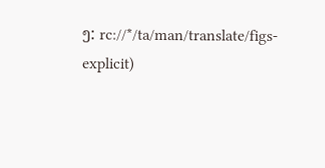ງ: rc://*/ta/man/translate/figs-explicit)